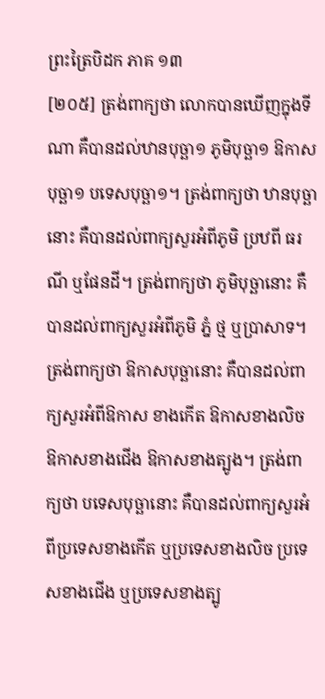ព្រះត្រៃបិដក ភាគ ១៣
[២០៥] ត្រង់ពាក្យថា លោកបានឃើញក្នុងទីណា គឺបានដល់ឋានបុច្ឆា១ ភូមិបុច្ឆា១ ឱកាសបុច្ឆា១ បទេសបុច្ឆា១។ ត្រង់ពាក្យថា ឋានបុច្ឆានោះ គឺបានដល់ពាក្យសួរអំពីភូមិ ប្រឋពី ធរណី ឬផែនដី។ ត្រង់ពាក្យថា ភូមិបុច្ឆានោះ គឺបានដល់ពាក្យសួរអំពីភូមិ ភ្នំ ថ្ម ឬប្រាសាទ។ ត្រង់ពាក្យថា ឱកាសបុច្ឆានោះ គឺបានដល់ពាក្យសួរអំពីឱកាស ខាងកើត ឱកាសខាងលិច ឱកាសខាងជើង ឱកាសខាងត្បូង។ ត្រង់ពាក្យថា បទេសបុច្ឆានោះ គឺបានដល់ពាក្យសួរអំពីប្រទេសខាងកើត ឬប្រទេសខាងលិច ប្រទេសខាងជើង ឬប្រទេសខាងត្បូ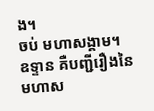ង។
ចប់ មហាសង្គាម។
ឧទ្ទាន គឺបញ្ជីរឿងនៃមហាស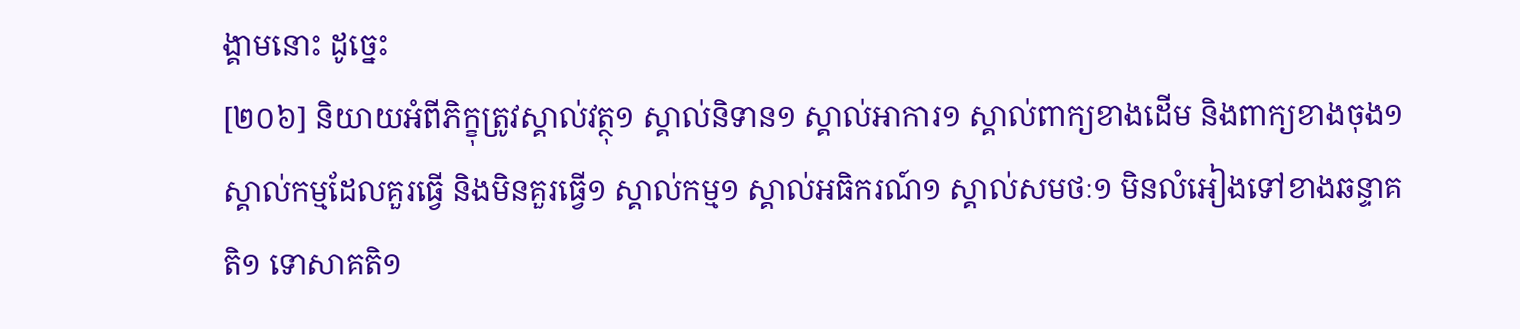ង្គាមនោះ ដូច្នេះ
[២០៦] និយាយអំពីភិក្ខុត្រូវស្គាល់វត្ថុ១ ស្គាល់និទាន១ ស្គាល់អាការ១ ស្គាល់ពាក្យខាងដើម និងពាក្យខាងចុង១ ស្គាល់កម្មដែលគួរធ្វើ និងមិនគួរធ្វើ១ ស្គាល់កម្ម១ ស្គាល់អធិករណ៍១ ស្គាល់សមថៈ១ មិនលំអៀងទៅខាងឆន្ទាគតិ១ ទោសាគតិ១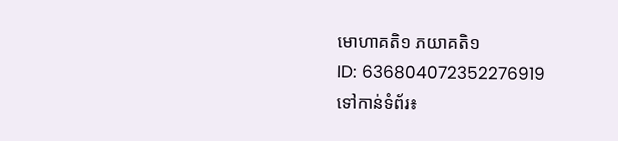មោហាគតិ១ ភយាគតិ១
ID: 636804072352276919
ទៅកាន់ទំព័រ៖